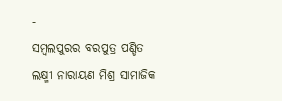-
ସମ୍ବଲପୁରର ବରପୁତ୍ର ପଣ୍ଡିତ ଲକ୍ଷ୍ମୀ ନାରାୟଣ ମିଶ୍ର ସାମାଜିକ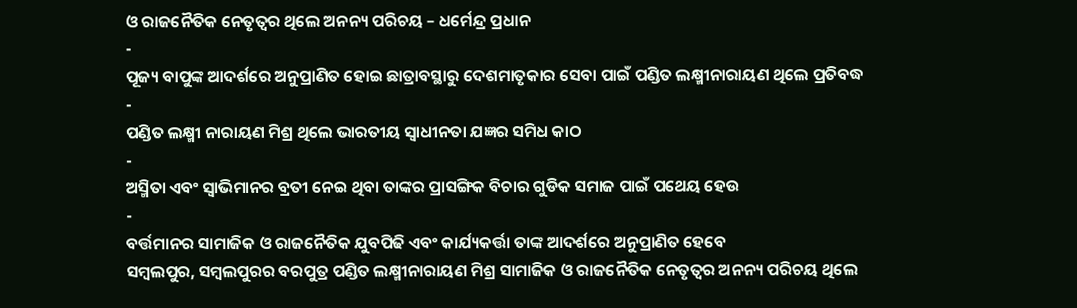ଓ ରାଜନୈତିକ ନେତୃତ୍ୱର ଥିଲେ ଅନନ୍ୟ ପରିଚୟ – ଧର୍ମେନ୍ଦ୍ର ପ୍ରଧାନ
-
ପୂଜ୍ୟ ବାପୁଙ୍କ ଆଦର୍ଶରେ ଅନୁପ୍ରାଣିତ ହୋଇ ଛାତ୍ରାବସ୍ଥାରୁ ଦେଶମାତୃକାର ସେବା ପାଇଁ ପଣ୍ଡିତ ଲକ୍ଷ୍ମୀନାରାୟଣ ଥିଲେ ପ୍ରତିବଦ୍ଧ
-
ପଣ୍ଡିତ ଲକ୍ଷ୍ମୀ ନାରାୟଣ ମିଶ୍ର ଥିଲେ ଭାରତୀୟ ସ୍ଵାଧୀନତା ଯଜ୍ଞର ସମିଧ କାଠ
-
ଅସ୍ମିତା ଏବଂ ସ୍ୱାଭିମାନର ବ୍ରତୀ ନେଇ ଥିବା ତାଙ୍କର ପ୍ରାସଙ୍ଗିକ ବିଚାର ଗୁଡିକ ସମାଜ ପାଇଁ ପଥେୟ ହେଉ
-
ବର୍ତ୍ତମାନର ସାମାଜିକ ଓ ରାଜନୈତିକ ଯୁବପିଢି ଏବଂ କାର୍ଯ୍ୟକର୍ତ୍ତା ତାଙ୍କ ଆଦର୍ଶରେ ଅନୁପ୍ରାଣିତ ହେବେ
ସମ୍ବଲପୁର, ସମ୍ବଲପୁରର ବରପୁତ୍ର ପଣ୍ଡିତ ଲକ୍ଷ୍ମୀନାରାୟଣ ମିଶ୍ର ସାମାଜିକ ଓ ରାଜନୈତିକ ନେତୃତ୍ୱର ଅନନ୍ୟ ପରିଚୟ ଥିଲେ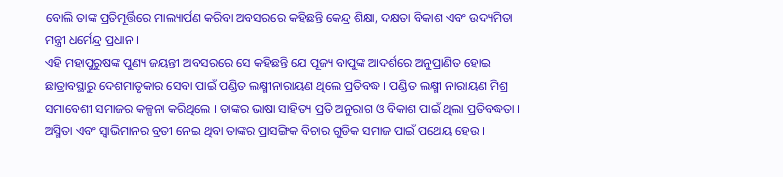ବୋଲି ତାଙ୍କ ପ୍ରତିମୂର୍ତ୍ତିରେ ମାଲ୍ୟାର୍ପଣ କରିବା ଅବସରରେ କହିଛନ୍ତି କେନ୍ଦ୍ର ଶିକ୍ଷା, ଦକ୍ଷତା ବିକାଶ ଏବଂ ଉଦ୍ୟମିତା ମନ୍ତ୍ରୀ ଧର୍ମେନ୍ଦ୍ର ପ୍ରଧାନ ।
ଏହି ମହାପୁରୁଷଙ୍କ ପୁଣ୍ୟ ଜୟନ୍ତୀ ଅବସରରେ ସେ କହିଛନ୍ତି ଯେ ପୂଜ୍ୟ ବାପୁଙ୍କ ଆଦର୍ଶରେ ଅନୁପ୍ରାଣିତ ହୋଇ ଛାତ୍ରାବସ୍ଥାରୁ ଦେଶମାତୃକାର ସେବା ପାଇଁ ପଣ୍ଡିତ ଲକ୍ଷ୍ମୀନାରାୟଣ ଥିଲେ ପ୍ରତିବଦ୍ଧ । ପଣ୍ଡିତ ଲକ୍ଷ୍ମୀ ନାରାୟଣ ମିଶ୍ର ସମାବେଶୀ ସମାଜର କଳ୍ପନା କରିଥିଲେ । ତାଙ୍କର ଭାଷା ସାହିତ୍ୟ ପ୍ରତି ଅନୁରାଗ ଓ ବିକାଶ ପାଇଁ ଥିଲା ପ୍ରତିବଦ୍ଧତା । ଅସ୍ମିତା ଏବଂ ସ୍ୱାଭିମାନର ବ୍ରତୀ ନେଇ ଥିବା ତାଙ୍କର ପ୍ରାସଙ୍ଗିକ ବିଚାର ଗୁଡିକ ସମାଜ ପାଇଁ ପଥେୟ ହେଉ ।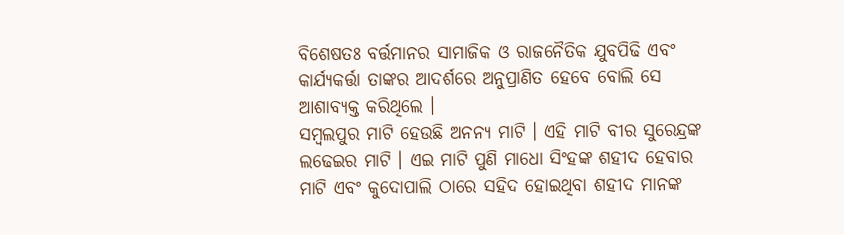ବିଶେଷତଃ ବର୍ତ୍ତମାନର ସାମାଜିକ ଓ ରାଜନୈତିକ ଯୁବପିଢି ଏବଂ କାର୍ଯ୍ୟକର୍ତ୍ତା ତାଙ୍କର ଆଦର୍ଶରେ ଅନୁପ୍ରାଣିତ ହେବେ ବୋଲି ସେ ଆଶାବ୍ୟକ୍ତ କରିଥିଲେ ।
ସମ୍ୱଲପୁର ମାଟି ହେଉଛି ଅନନ୍ୟ ମାଟି । ଏହି ମାଟି ବୀର ସୁରେନ୍ଦ୍ରଙ୍କ ଲଢେଇର ମାଟି । ଏଇ ମାଟି ପୁଣି ମାଧୋ ସିଂହଙ୍କ ଶହୀଦ ହେବାର ମାଟି ଏବଂ କୁଦୋପାଲି ଠାରେ ସହିଦ ହୋଇଥିବା ଶହୀଦ ମାନଙ୍କ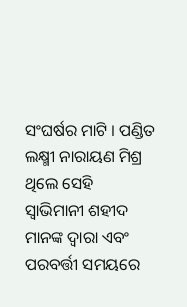ସଂଘର୍ଷର ମାଟି । ପଣ୍ଡିତ ଲକ୍ଷ୍ମୀ ନାରାୟଣ ମିଶ୍ର ଥିଲେ ସେହି ସ୍ଵାଭିମାନୀ ଶହୀଦ ମାନଙ୍କ ଦ୍ଵାରା ଏବଂ ପରବର୍ତ୍ତୀ ସମୟରେ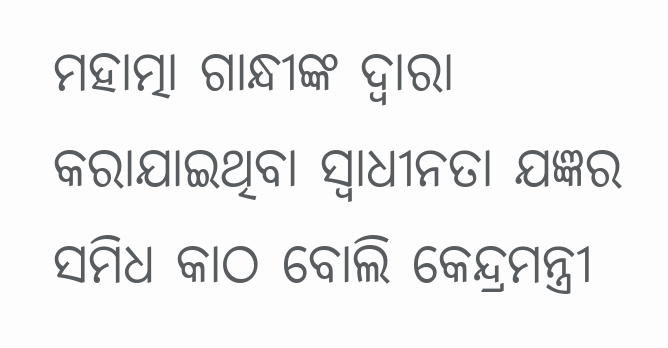ମହାତ୍ମା ଗାନ୍ଧୀଙ୍କ ଦ୍ଵାରା କରାଯାଇଥିବା ସ୍ଵାଧୀନତା ଯଜ୍ଞର ସମିଧ କାଠ ବୋଲି କେନ୍ଦ୍ରମନ୍ତ୍ରୀ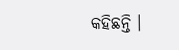କହିଛନ୍ତି ।